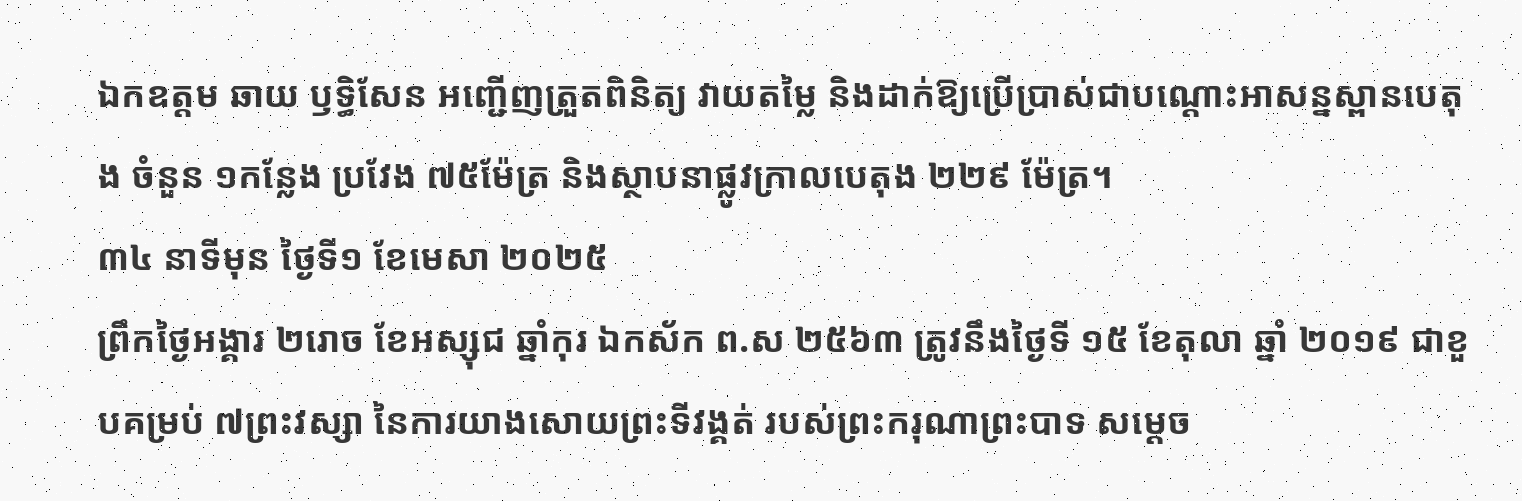ឯកឧត្តម ឆាយ ឫទ្ធិសែន អញ្ជើញត្រួតពិនិត្យ វាយតម្លៃ និងដាក់ឱ្យប្រើប្រាស់ជាបណ្តោះអាសន្នស្ពានបេតុង ចំនួន ១កន្លែង ប្រវែង ៧៥ម៉ែត្រ និងស្ថាបនាផ្លូវក្រាលបេតុង ២២៩ ម៉ែត្រ។
៣៤ នាទីមុន ថ្ងៃទី១ ខែមេសា ២០២៥
ព្រឹកថ្ងៃអង្គារ ២រោច ខែអស្សុជ ឆ្នាំកុរ ឯកស័ក ព.ស ២៥៦៣ ត្រូវនឹងថ្ងៃទី ១៥ ខែតុលា ឆ្នាំ ២០១៩ ជាខួបគម្រប់ ៧ព្រះវស្សា នៃការយាងសោយព្រះទីវង្គត់ របស់ព្រះករុណាព្រះបាទ សម្តេច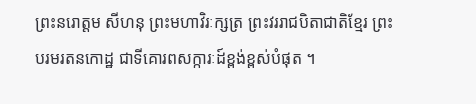ព្រះនរោត្តម សីហនុ ព្រះមហាវិរៈក្សត្រ ព្រះវររាជបិតាជាតិខ្មែរ ព្រះបរមរតនកោដ្ឋ ជាទីគោរពសក្ការៈដ៍ខ្ពង់ខ្ពស់បំផុត ។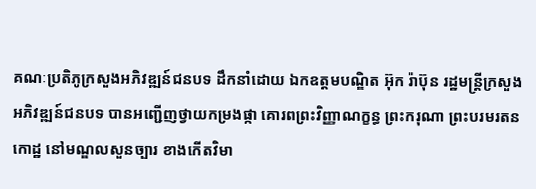គណៈប្រតិភូក្រសួងអភិវឌ្ឍន៍ជនបទ ដឹកនាំដោយ ឯកឧត្តមបណ្ឌិត អ៊ុក រ៉ាប៊ុន រដ្ឋមន្រ្តីក្រសួងអភិវឌ្ឍន៍ជនបទ បានអញ្ជើញថ្វាយកម្រងផ្កា គោរពព្រះវិញ្ញាណក្ខន្ធ ព្រះករុណា ព្រះបរមរតនកោដ្ឋ នៅមណ្ឌលសួនច្បារ ខាងកើតវិមា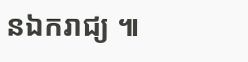នឯករាជ្យ ៕